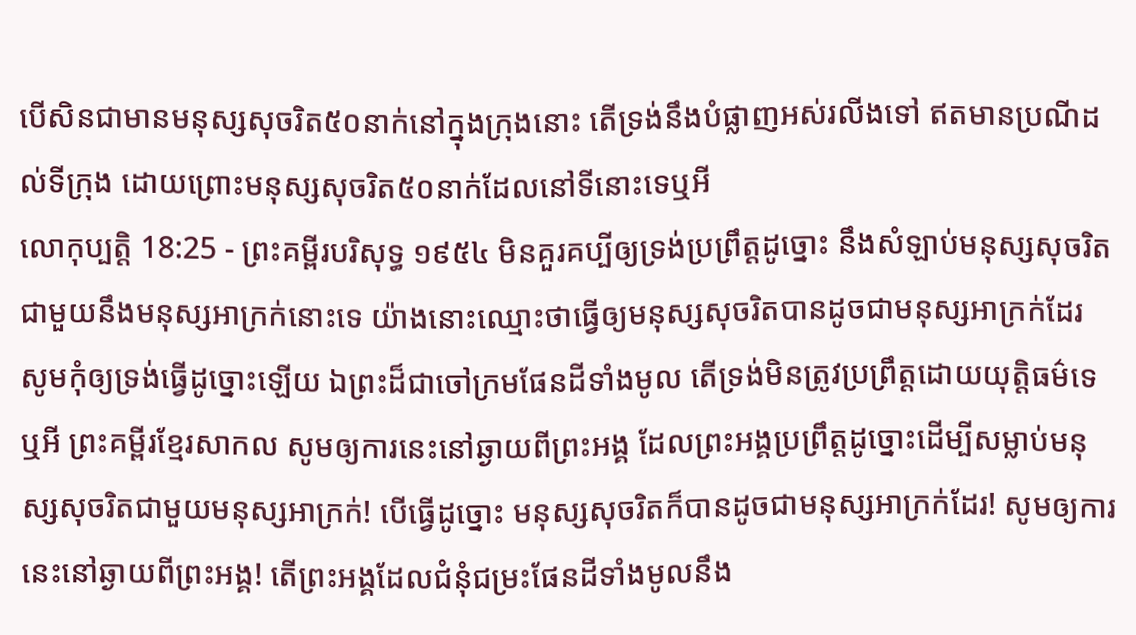បើសិនជាមានមនុស្សសុចរិត៥០នាក់នៅក្នុងក្រុងនោះ តើទ្រង់នឹងបំផ្លាញអស់រលីងទៅ ឥតមានប្រណីដល់ទីក្រុង ដោយព្រោះមនុស្សសុចរិត៥០នាក់ដែលនៅទីនោះទេឬអី
លោកុប្បត្តិ 18:25 - ព្រះគម្ពីរបរិសុទ្ធ ១៩៥៤ មិនគួរគប្បីឲ្យទ្រង់ប្រព្រឹត្តដូច្នោះ នឹងសំឡាប់មនុស្សសុចរិតជាមួយនឹងមនុស្សអាក្រក់នោះទេ យ៉ាងនោះឈ្មោះថាធ្វើឲ្យមនុស្សសុចរិតបានដូចជាមនុស្សអាក្រក់ដែរ សូមកុំឲ្យទ្រង់ធ្វើដូច្នោះឡើយ ឯព្រះដ៏ជាចៅក្រមផែនដីទាំងមូល តើទ្រង់មិនត្រូវប្រព្រឹត្តដោយយុត្តិធម៌ទេឬអី ព្រះគម្ពីរខ្មែរសាកល សូមឲ្យការនេះនៅឆ្ងាយពីព្រះអង្គ ដែលព្រះអង្គប្រព្រឹត្តដូច្នោះដើម្បីសម្លាប់មនុស្សសុចរិតជាមួយមនុស្សអាក្រក់! បើធ្វើដូច្នោះ មនុស្សសុចរិតក៏បានដូចជាមនុស្សអាក្រក់ដែរ! សូមឲ្យការនេះនៅឆ្ងាយពីព្រះអង្គ! តើព្រះអង្គដែលជំនុំជម្រះផែនដីទាំងមូលនឹង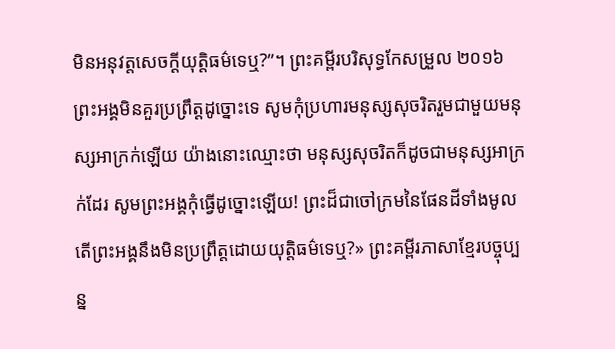មិនអនុវត្តសេចក្ដីយុត្តិធម៌ទេឬ?”។ ព្រះគម្ពីរបរិសុទ្ធកែសម្រួល ២០១៦ ព្រះអង្គមិនគួរប្រព្រឹត្តដូច្នោះទេ សូមកុំប្រហារមនុស្សសុចរិតរួមជាមួយមនុស្សអាក្រក់ឡើយ យ៉ាងនោះឈ្មោះថា មនុស្សសុចរិតក៏ដូចជាមនុស្សអាក្រក់ដែរ សូមព្រះអង្គកុំធ្វើដូច្នោះឡើយ! ព្រះដ៏ជាចៅក្រមនៃផែនដីទាំងមូល តើព្រះអង្គនឹងមិនប្រព្រឹត្តដោយយុត្តិធម៌ទេឬ?» ព្រះគម្ពីរភាសាខ្មែរបច្ចុប្បន្ន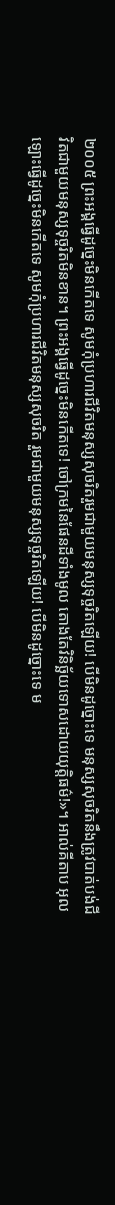២០០៥ ព្រះអង្គធ្វើដូច្នេះមិនកើតទេ សូមកុំប្រហារជីវិតមនុស្សសុចរិតរួមជាមួយមនុស្សទុច្ចរិតឡើយ! បើមិនដូច្នោះទេ មនុស្សសុចរិតនឹងត្រូវបាត់បង់ជីវិតជាមួយមនុស្សទុច្ចរិតមិនខាន។ ព្រះអង្គធ្វើដូច្នេះមិនកើតទេ! ចៅក្រមនៃផែនដីទាំងមូល តោងតែវិនិច្ឆ័យទោសដោយយុត្តិធម៌!»។ អាល់គីតាប អុលឡោះធ្វើដូច្នេះមិនកើតទេ សូមកុំប្រហារជីវិតមនុស្សសុចរិត រួមជាមួយមនុស្សទុច្ចរិតឡើយ! បើមិនដូច្នោះទេ ម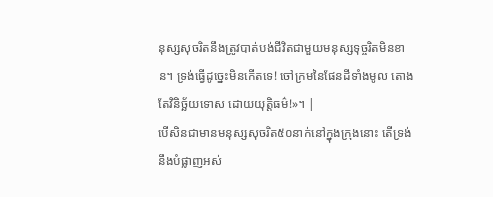នុស្សសុចរិតនឹងត្រូវបាត់បង់ជីវិតជាមួយមនុស្សទុច្ចរិតមិនខាន។ ទ្រង់ធ្វើដូច្នេះមិនកើតទេ! ចៅក្រមនៃផែនដីទាំងមូល តោងតែវិនិច្ឆ័យទោស ដោយយុត្តិធម៌!»។ |
បើសិនជាមានមនុស្សសុចរិត៥០នាក់នៅក្នុងក្រុងនោះ តើទ្រង់នឹងបំផ្លាញអស់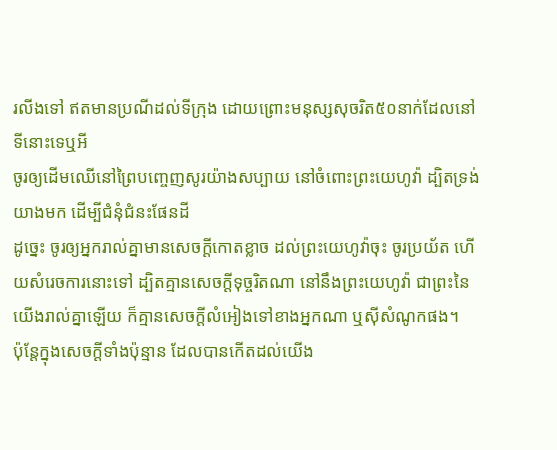រលីងទៅ ឥតមានប្រណីដល់ទីក្រុង ដោយព្រោះមនុស្សសុចរិត៥០នាក់ដែលនៅទីនោះទេឬអី
ចូរឲ្យដើមឈើនៅព្រៃបញ្ចេញសូរយ៉ាងសប្បាយ នៅចំពោះព្រះយេហូវ៉ា ដ្បិតទ្រង់យាងមក ដើម្បីជំនុំជំនះផែនដី
ដូច្នេះ ចូរឲ្យអ្នករាល់គ្នាមានសេចក្ដីកោតខ្លាច ដល់ព្រះយេហូវ៉ាចុះ ចូរប្រយ័ត ហើយសំរេចការនោះទៅ ដ្បិតគ្មានសេចក្ដីទុច្ចរិតណា នៅនឹងព្រះយេហូវ៉ា ជាព្រះនៃយើងរាល់គ្នាឡើយ ក៏គ្មានសេចក្ដីលំអៀងទៅខាងអ្នកណា ឬស៊ីសំណូកផង។
ប៉ុន្តែក្នុងសេចក្ដីទាំងប៉ុន្មាន ដែលបានកើតដល់យើង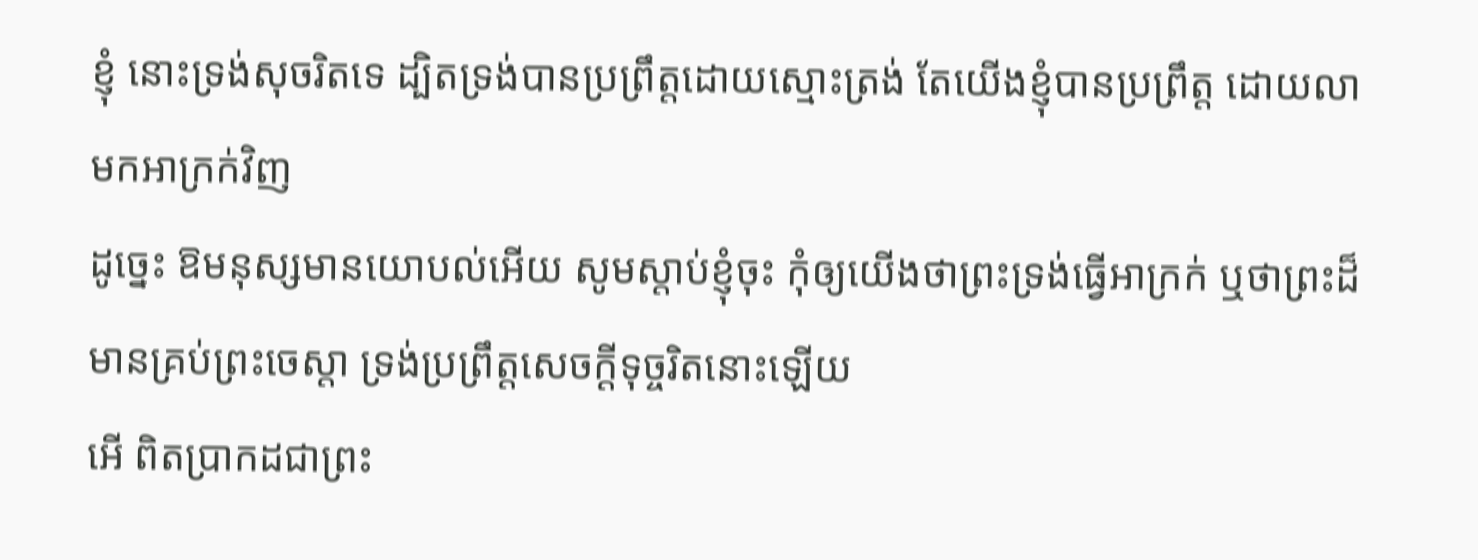ខ្ញុំ នោះទ្រង់សុចរិតទេ ដ្បិតទ្រង់បានប្រព្រឹត្តដោយស្មោះត្រង់ តែយើងខ្ញុំបានប្រព្រឹត្ត ដោយលាមកអាក្រក់វិញ
ដូច្នេះ ឱមនុស្សមានយោបល់អើយ សូមស្តាប់ខ្ញុំចុះ កុំឲ្យយើងថាព្រះទ្រង់ធ្វើអាក្រក់ ឬថាព្រះដ៏មានគ្រប់ព្រះចេស្តា ទ្រង់ប្រព្រឹត្តសេចក្ដីទុច្ចរិតនោះឡើយ
អើ ពិតប្រាកដជាព្រះ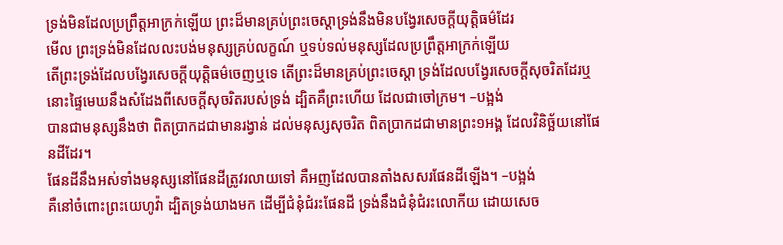ទ្រង់មិនដែលប្រព្រឹត្តអាក្រក់ឡើយ ព្រះដ៏មានគ្រប់ព្រះចេស្តាទ្រង់នឹងមិនបង្វែរសេចក្ដីយុត្តិធម៌ដែរ
មើល ព្រះទ្រង់មិនដែលលះបង់មនុស្សគ្រប់លក្ខណ៍ ឬទប់ទល់មនុស្សដែលប្រព្រឹត្តអាក្រក់ឡើយ
តើព្រះទ្រង់ដែលបង្វែរសេចក្ដីយុត្តិធម៌ចេញឬទេ តើព្រះដ៏មានគ្រប់ព្រះចេស្តា ទ្រង់ដែលបង្វែរសេចក្ដីសុចរិតដែរឬ
នោះផ្ទៃមេឃនឹងសំដែងពីសេចក្ដីសុចរិតរបស់ទ្រង់ ដ្បិតគឺព្រះហើយ ដែលជាចៅក្រម។ –បង្អង់
បានជាមនុស្សនឹងថា ពិតប្រាកដជាមានរង្វាន់ ដល់មនុស្សសុចរិត ពិតប្រាកដជាមានព្រះ១អង្គ ដែលវិនិច្ឆ័យនៅផែនដីដែរ។
ផែនដីនឹងអស់ទាំងមនុស្សនៅផែនដីត្រូវរលាយទៅ គឺអញដែលបានតាំងសសរផែនដីឡើង។ –បង្អង់
គឺនៅចំពោះព្រះយេហូវ៉ា ដ្បិតទ្រង់យាងមក ដើម្បីជំនុំជំរះផែនដី ទ្រង់នឹងជំនុំជំរះលោកីយ ដោយសេច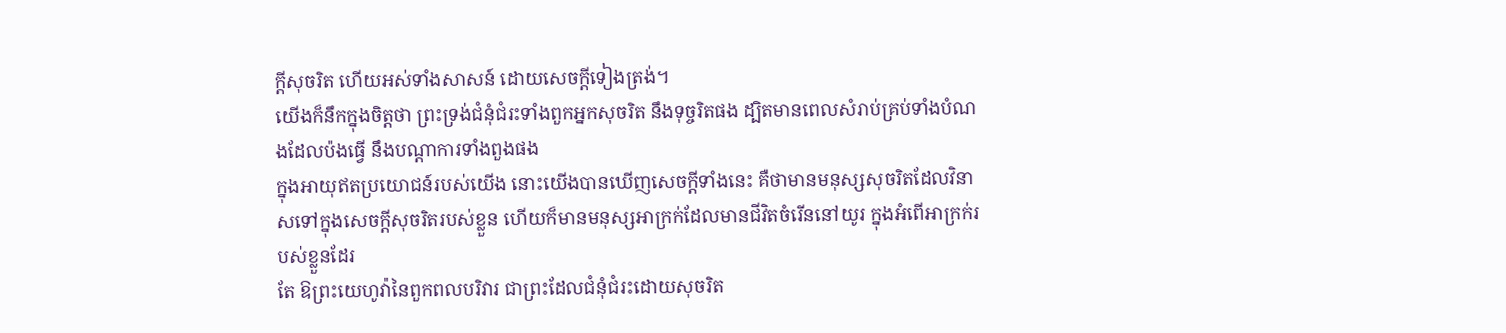ក្ដីសុចរិត ហើយអស់ទាំងសាសន៍ ដោយសេចក្ដីទៀងត្រង់។
យើងក៏នឹកក្នុងចិត្តថា ព្រះទ្រង់ជំនុំជំរះទាំងពួកអ្នកសុចរិត នឹងទុច្ចរិតផង ដ្បិតមានពេលសំរាប់គ្រប់ទាំងបំណងដែលប៉ងធ្វើ នឹងបណ្តាការទាំងពួងផង
ក្នុងអាយុឥតប្រយោជន៍របស់យើង នោះយើងបានឃើញសេចក្ដីទាំងនេះ គឺថាមានមនុស្សសុចរិតដែលវិនាសទៅក្នុងសេចក្ដីសុចរិតរបស់ខ្លួន ហើយក៏មានមនុស្សអាក្រក់ដែលមានជីវិតចំរើននៅយូរ ក្នុងអំពើអាក្រក់របស់ខ្លួនដែរ
តែ ឱព្រះយេហូវ៉ានៃពួកពលបរិវារ ជាព្រះដែលជំនុំជំរះដោយសុចរិត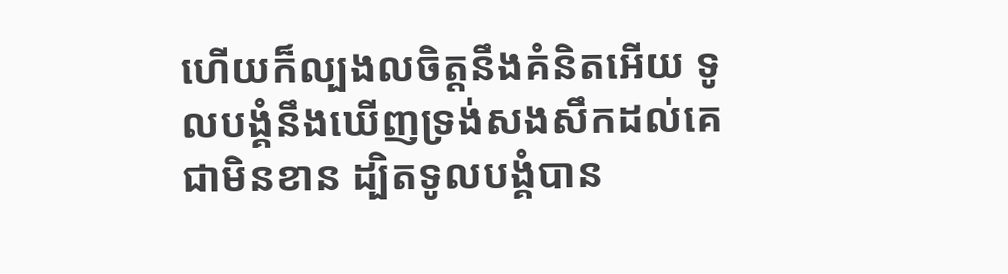ហើយក៏ល្បងលចិត្តនឹងគំនិតអើយ ទូលបង្គំនឹងឃើញទ្រង់សងសឹកដល់គេជាមិនខាន ដ្បិតទូលបង្គំបាន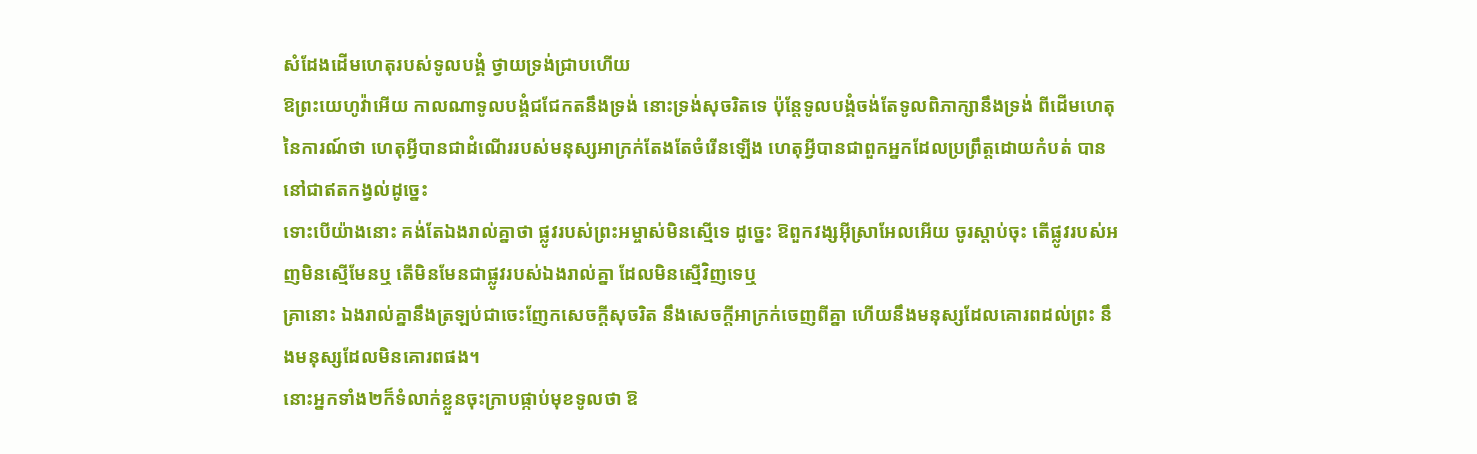សំដែងដើមហេតុរបស់ទូលបង្គំ ថ្វាយទ្រង់ជ្រាបហើយ
ឱព្រះយេហូវ៉ាអើយ កាលណាទូលបង្គំជជែកតនឹងទ្រង់ នោះទ្រង់សុចរិតទេ ប៉ុន្តែទូលបង្គំចង់តែទូលពិភាក្សានឹងទ្រង់ ពីដើមហេតុនៃការណ៍ថា ហេតុអ្វីបានជាដំណើររបស់មនុស្សអាក្រក់តែងតែចំរើនឡើង ហេតុអ្វីបានជាពួកអ្នកដែលប្រព្រឹត្តដោយកំបត់ បាននៅជាឥតកង្វល់ដូច្នេះ
ទោះបើយ៉ាងនោះ គង់តែឯងរាល់គ្នាថា ផ្លូវរបស់ព្រះអម្ចាស់មិនស្មើទេ ដូច្នេះ ឱពួកវង្សអ៊ីស្រាអែលអើយ ចូរស្តាប់ចុះ តើផ្លូវរបស់អញមិនស្មើមែនឬ តើមិនមែនជាផ្លូវរបស់ឯងរាល់គ្នា ដែលមិនស្មើវិញទេឬ
គ្រានោះ ឯងរាល់គ្នានឹងត្រឡប់ជាចេះញែកសេចក្ដីសុចរិត នឹងសេចក្ដីអាក្រក់ចេញពីគ្នា ហើយនឹងមនុស្សដែលគោរពដល់ព្រះ នឹងមនុស្សដែលមិនគោរពផង។
នោះអ្នកទាំង២ក៏ទំលាក់ខ្លួនចុះក្រាបផ្កាប់មុខទូលថា ឱ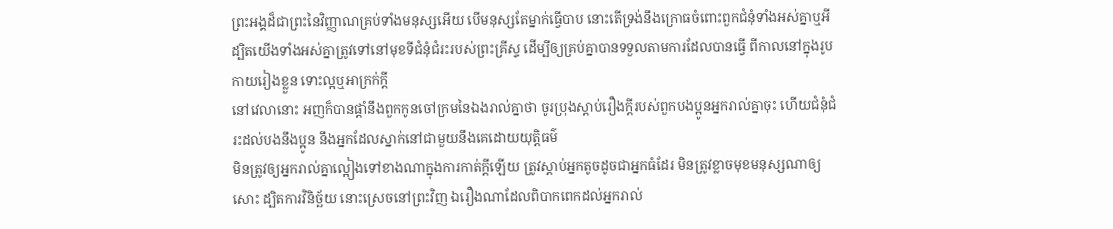ព្រះអង្គដ៏ជាព្រះនៃវិញ្ញាណគ្រប់ទាំងមនុស្សអើយ បើមនុស្សតែម្នាក់ធ្វើបាប នោះតើទ្រង់នឹងក្រោធចំពោះពួកជំនុំទាំងអស់គ្នាឬអី
ដ្បិតយើងទាំងអស់គ្នាត្រូវទៅនៅមុខទីជំនុំជំរះរបស់ព្រះគ្រីស្ទ ដើម្បីឲ្យគ្រប់គ្នាបានទទួលតាមការដែលបានធ្វើ ពីកាលនៅក្នុងរូបកាយរៀងខ្លួន ទោះល្អឬអាក្រក់ក្តី
នៅវេលានោះ អញក៏បានផ្តាំនឹងពួកកូនចៅក្រមនៃឯងរាល់គ្នាថា ចូរប្រុងស្តាប់រឿងក្តីរបស់ពួកបងប្អូនអ្នករាល់គ្នាចុះ ហើយជំនុំជំរះដល់បងនឹងប្អូន នឹងអ្នកដែលស្នាក់នៅជាមួយនឹងគេដោយយុត្តិធម៌
មិនត្រូវឲ្យអ្នករាល់គ្នាល្អៀងទៅខាងណាក្នុងការកាត់ក្តីឡើយ ត្រូវស្តាប់អ្នកតូចដូចជាអ្នកធំដែរ មិនត្រូវខ្លាចមុខមនុស្សណាឲ្យសោះ ដ្បិតការវិនិច្ឆ័យ នោះស្រេចនៅព្រះវិញ ឯរឿងណាដែលពិបាកពេកដល់អ្នករាល់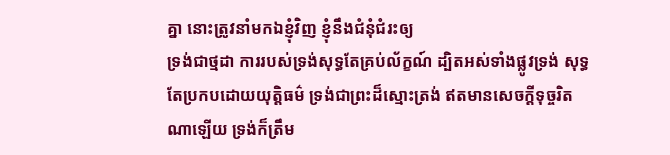គ្នា នោះត្រូវនាំមកឯខ្ញុំវិញ ខ្ញុំនឹងជំនុំជំរះឲ្យ
ទ្រង់ជាថ្មដា ការរបស់ទ្រង់សុទ្ធតែគ្រប់ល័ក្ខណ៍ ដ្បិតអស់ទាំងផ្លូវទ្រង់ សុទ្ធតែប្រកបដោយយុត្តិធម៌ ទ្រង់ជាព្រះដ៏ស្មោះត្រង់ ឥតមានសេចក្ដីទុច្ចរិតណាឡើយ ទ្រង់ក៏ត្រឹម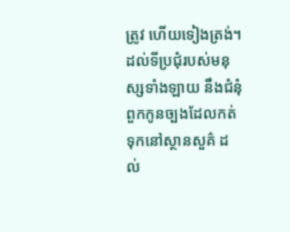ត្រូវ ហើយទៀងត្រង់។
ដល់ទីប្រជុំរបស់មនុស្សទាំងឡាយ នឹងជំនុំពួកកូនច្បងដែលកត់ទុកនៅស្ថានសួគ៌ ដល់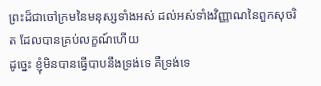ព្រះដ៏ជាចៅក្រមនៃមនុស្សទាំងអស់ ដល់អស់ទាំងវិញ្ញាណនៃពួកសុចរិត ដែលបានគ្រប់លក្ខណ៍ហើយ
ដូច្នេះ ខ្ញុំមិនបានធ្វើបាបនឹងទ្រង់ទេ គឺទ្រង់ទេ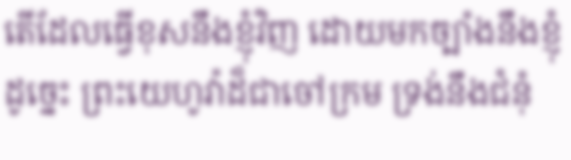តើដែលធ្វើខុសនឹងខ្ញុំវិញ ដោយមកច្បាំងនឹងខ្ញុំដូច្នេះ ព្រះយេហូវ៉ាដ៏ជាចៅក្រម ទ្រង់នឹងជំនុំ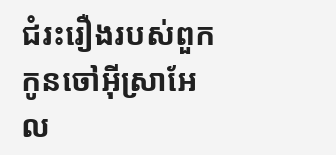ជំរះរឿងរបស់ពួកកូនចៅអ៊ីស្រាអែល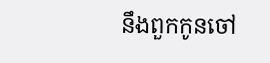នឹងពួកកូនចៅ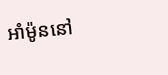អាំម៉ូននៅ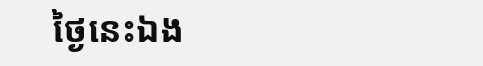ថ្ងៃនេះឯង